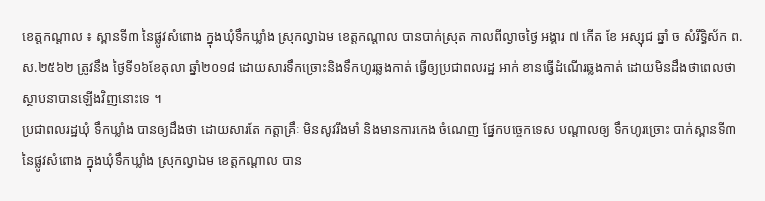ខេត្តកណ្ដាល ៖ ស្ពានទី៣ នៃផ្លូវសំពោង ក្នុងឃុំទឹកឃ្លាំង ស្រុកល្វាឯម ខេត្តកណ្ដាល បានបាក់ស្រុត កាលពីល្ងាចថ្ងៃ អង្គារ ៧ កើត ខែ អស្សុជ ឆ្នាំ ច សំរឹទ្ធិស័ក ព.ស.២៥៦២ ត្រូវនឹង ថ្ងៃទី១៦ខែតុលា ឆ្នាំ២០១៨ ដោយសារទឹកច្រោះនិងទឹកហូរឆ្លងកាត់ ធ្វើឲ្យប្រជាពលរដ្ឋ អាក់ ខានធ្វើដំណើរឆ្លងកាត់ ដោយមិនដឹងថាពេលថាស្ថាបនាបានឡើងវិញនោះទេ ។
ប្រជាពលរដ្ឋឃុំ ទឹកឃ្លាំង បានឲ្យដឹងថា ដោយសារតែ កត្តាគ្រឹៈ មិនសូវរឹងមាំ និងមានការកេង ចំណេញ ផ្នែកបច្ចេកទេស បណ្ដាលឲ្យ ទឹកហូរច្រោះ បាក់ស្ពានទី៣ នៃផ្លូវសំពោង ក្នុងឃុំទឹកឃ្លាំង ស្រុកល្វាឯម ខេត្តកណ្ដាល បាន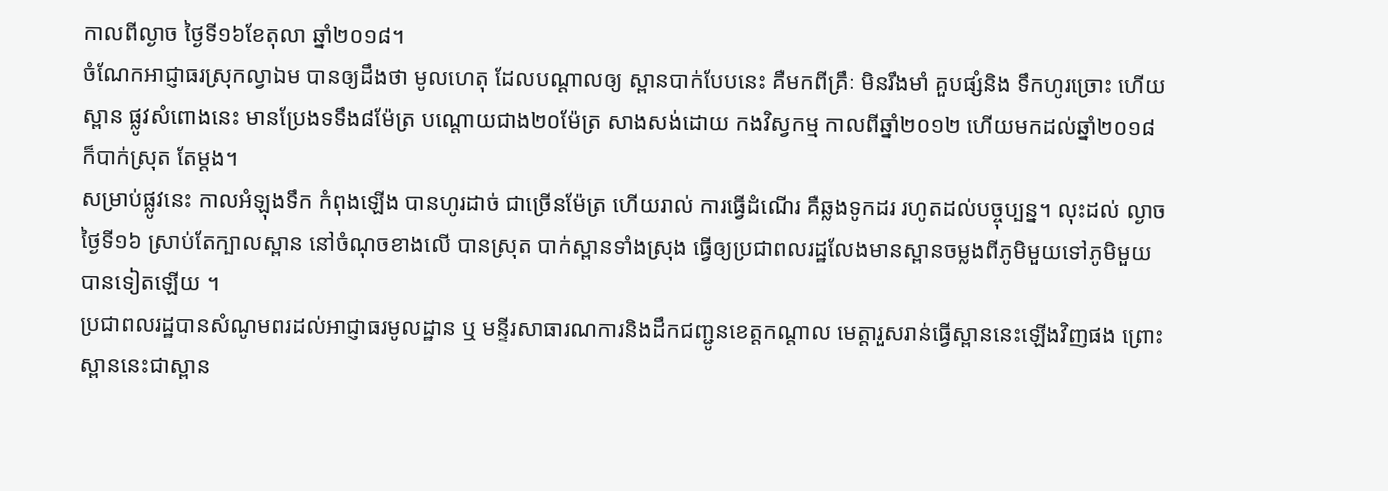កាលពីល្ងាច ថ្ងៃទី១៦ខែតុលា ឆ្នាំ២០១៨។
ចំណែកអាជ្ញាធរស្រុកល្វាឯម បានឲ្យដឹងថា មូលហេតុ ដែលបណ្ដាលឲ្យ ស្ពានបាក់បែបនេះ គឺមកពីគ្រឹៈ មិនរឹងមាំ គួបផ្សំនិង ទឹកហូរច្រោះ ហើយស្ពាន ផ្លូវសំពោងនេះ មានប្រែងទទឹង៨ម៉ែត្រ បណ្តោយជាង២០ម៉ែត្រ សាងសង់ដោយ កងវិស្វកម្ម កាលពីឆ្នាំ២០១២ ហើយមកដល់ឆ្នាំ២០១៨ ក៏បាក់ស្រុត តែម្ដង។
សម្រាប់ផ្លូវនេះ កាលអំឡុងទឹក កំពុងឡើង បានហូរដាច់ ជាច្រើនម៉ែត្រ ហើយរាល់ ការធ្វើដំណើរ គឺឆ្លងទូកដរ រហូតដល់បច្ចុប្បន្ន។ លុះដល់ ល្ងាចថ្ងៃទី១៦ ស្រាប់តែក្បាលស្ពាន នៅចំណុចខាងលើ បានស្រុត បាក់ស្ពានទាំងស្រុង ធ្វើឲ្យប្រជាពលរដ្ឋលែងមានស្ពានចម្លងពីភូមិមួយទៅភូមិមួយបានទៀតឡើយ ។
ប្រជាពលរដ្ឋបានសំណូមពរដល់អាជ្ញាធរមូលដ្ឋាន ឬ មន្ទីរសាធារណការនិងដឹកជញ្ជូនខេត្តកណ្តាល មេត្តារួសរាន់ធ្វើស្ពាននេះឡើងវិញផង ព្រោះស្ពាននេះជាស្ពាន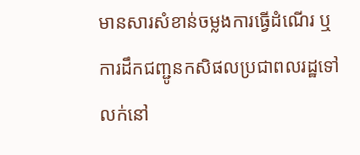មានសារសំខាន់ចម្លងការធ្វើដំណើរ ឬការដឹកជញ្ជូនកសិផលប្រជាពលរដ្ឋទៅលក់នៅ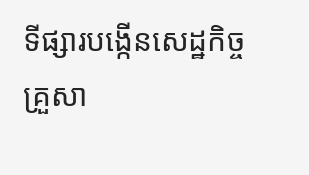ទីផ្សារបង្កើនសេដ្ឋកិច្ច គ្រួសា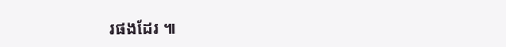រផងដែរ ៕